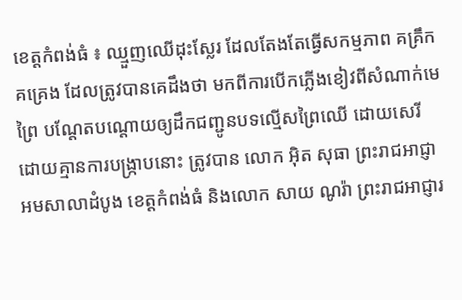ខេត្តកំពង់ធំ ៖ ឈ្មួញឈើដុះស្លែរ ដែលតែងតែធ្វើសកម្មភាព គគ្រឹកគគ្រេង ដែលត្រូវបានគេដឹងថា មកពីការបើកភ្លើងខៀវពីសំណាក់មេព្រៃ បណ្តែតបណ្តោយឲ្យដឹកជញ្ជូនបទល្មើសព្រៃឈើ ដោយសេរី ដោយគ្មានការបង្ក្រាបនោះ ត្រូវបាន លោក អ៊ិត សុធា ព្រះរាជអាជ្ញាអមសាលាដំបូង ខេត្តកំពង់ធំ និងលោក សាយ ណូរ៉ា ព្រះរាជអាជ្ញារ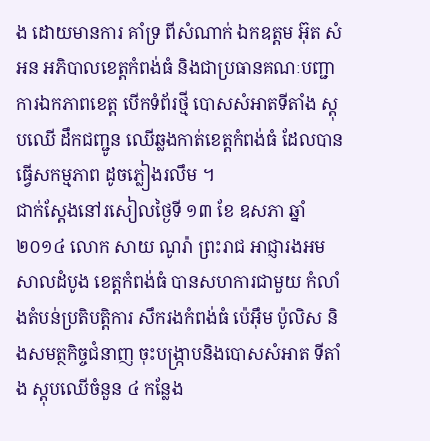ង ដោយមានការ គាំទ្រ ពីសំណាក់ ឯកឧត្តម អ៊ុត សំអន អភិបាលខេត្តកំពង់ធំ និងជាប្រធានគណៈបញ្ជាការឯកភាពខេត្ត បើកទំព័រថ្មី បោសសំអាតទីតាំង ស្តុបឈើ ដឹកជញ្ជូន ឈើឆ្លងកាត់ខេត្តកំពង់ធំ ដែលបានធ្វើសកម្មភាព ដូចភ្លៀងរលឹម ។
ជាក់ស្តែងនៅរសៀលថ្ងៃទី ១៣ ខែ ឧសភា ឆ្នាំ ២០១៤ លោក សាយ ណូរ៉ា ព្រះរាជ អាជ្ញារងអមសាលដំបូង ខេត្តកំពង់ធំ បានសហការជាមួយ កំលាំងតំបន់ប្រតិបត្តិការ សឹករងកំពង់ធំ ប៉េអ៊ឹម ប៉ូលិស និងសមត្ថកិច្ចជំនាញ ចុះបង្ក្រាបនិងបោសសំអាត ទីតាំង ស្តុបឈើចំនួន ៤ កន្លែង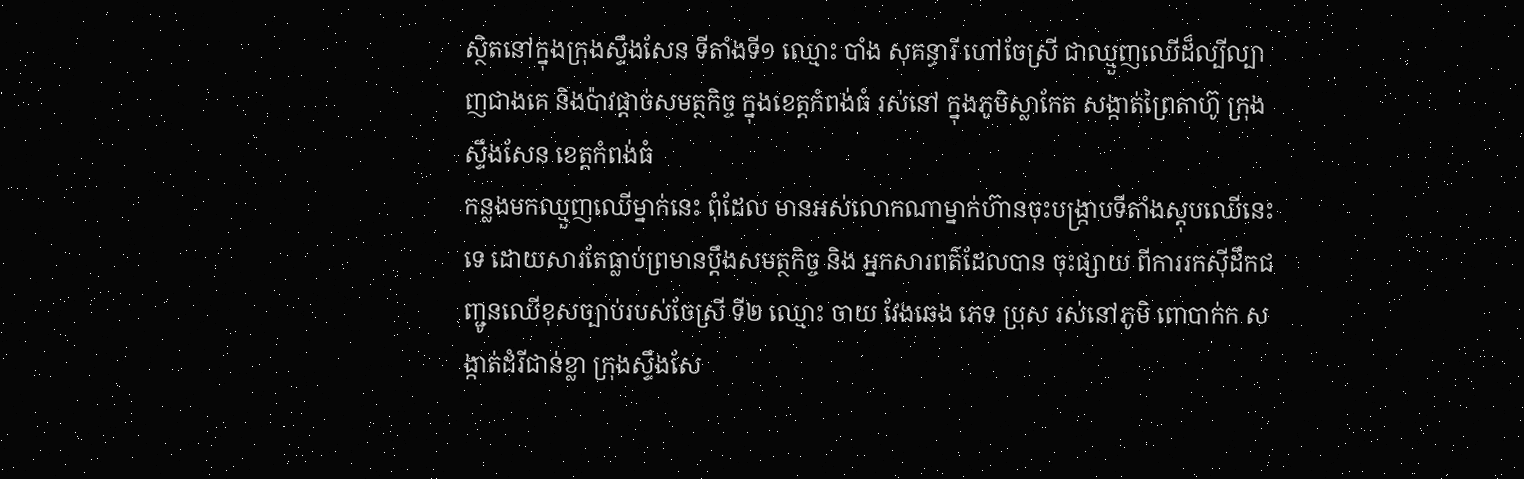ស្ថិតនៅក្នុងក្រុងស្ទឹងសែន ទីតាំងទី១ ឈ្មោះ បាំង សុគន្ធារី ហៅចែស្រី ជាឈ្មួញឈើដ៏ល្បីល្បាញជាងគេ និងប៉ាវផ្តាច់សមត្ថកិច្ច ក្នុងខេត្តកំពង់ធំ រស់នៅ ក្នុងភូមិស្លាកែត សង្កាត់ព្រៃតាហ៊ូ ក្រុងស្ទឹងសែន ខេត្តកំពង់ធំ
កន្លងមកឈ្មួញឈើម្នាក់នេះ ពុំដែល មានអស់លោកណាម្នាក់ហ៊ានចុះបង្ក្រាបទីតាំងស្តុបឈើនេះទេ ដោយសារតែធ្លាប់ព្រមានប្តឹងសមត្ថកិច្ច និង អ្នកសារពត៌ដែលបាន ចុះផ្សាយ ពីការរកស៊ីដឹកជញ្ជូនឈើខុសច្បាប់របស់ចែស្រី ទី២ ឈ្មោះ ចាយ វែងឆេង ភេទ ប្រុស រស់នៅភូមិ ពោបាក់ក សង្កាត់ដំរីជាន់ខ្លា ក្រុងស្ទឹងសែ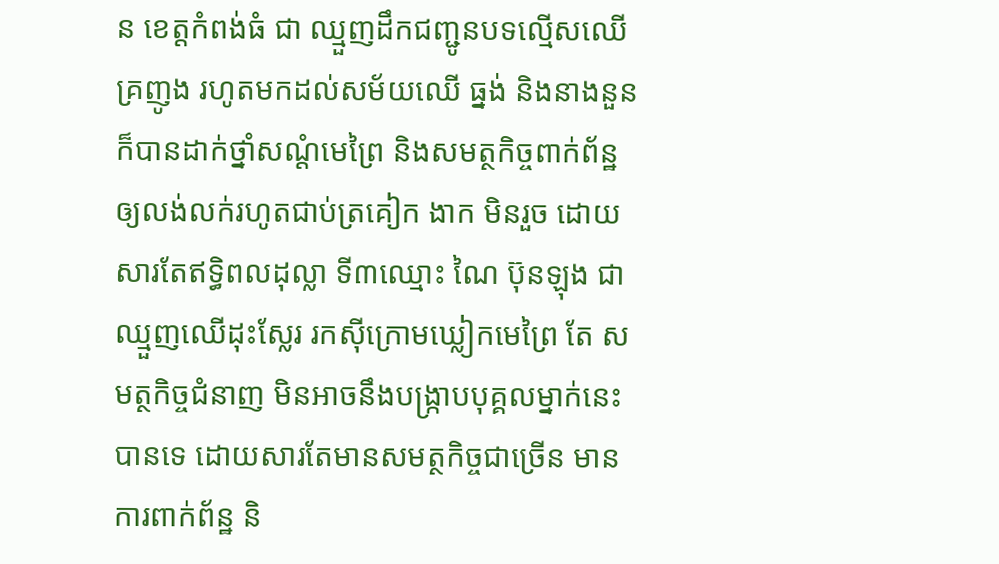ន ខេត្តកំពង់ធំ ជា ឈ្មួញដឹកជញ្ជូនបទល្មើសឈើគ្រញូង រហូតមកដល់សម័យឈើ ធ្នង់ និងនាងនួន ក៏បានដាក់ថ្នាំសណ្តំមេព្រៃ និងសមត្ថកិច្ចពាក់ព័ន្ឋ ឲ្យលង់លក់រហូតជាប់ត្រគៀក ងាក មិនរួច ដោយសារតែឥទ្ធិពលដុល្លា ទី៣ឈ្មោះ ណៃ ប៊ុនឡុង ជាឈ្មួញឈើដុះស្លែរ រកស៊ីក្រោមឃ្លៀកមេព្រៃ តែ សមត្ថកិច្ចជំនាញ មិនអាចនឹងបង្ក្រាបបុគ្គលម្នាក់នេះ បានទេ ដោយសារតែមានសមត្ថកិច្ចជាច្រើន មានការពាក់ព័ន្ឋ និ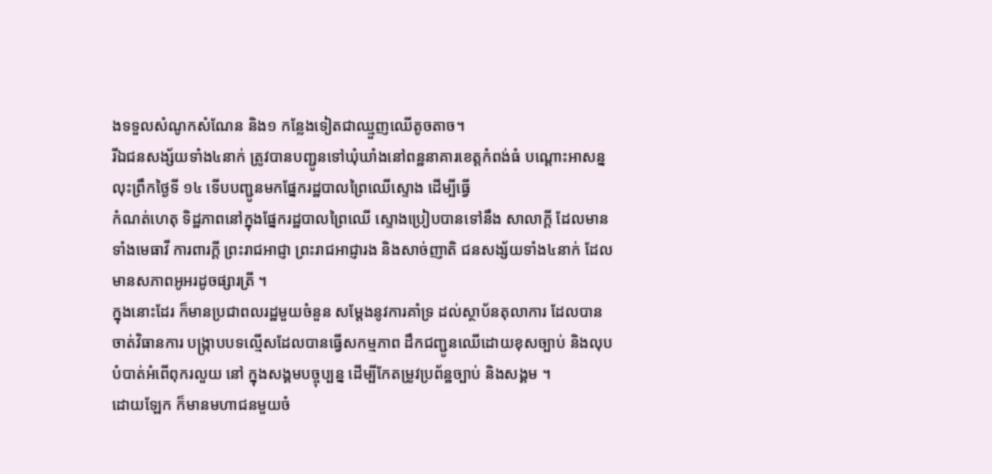ងទទួលសំណូកសំណែន និង១ កន្លែងទៀតជាឈ្មួញឈើតូចតាច។
រីឯជនសង្ស័យទាំង៤នាក់ ត្រូវបានបញ្ជូនទៅឃុំឃាំងនៅពន្ឋនាគារខេត្តកំពង់ធំ បណ្តោះអាសន្នលុះព្រឹកថ្ងៃទី ១៤ ទើបបញ្ជូនមកផ្នែករដ្ឋបាលព្រៃឈើស្ទោង ដើម្បីធ្វើ
កំណត់ហេតុ ទិដ្ឋភាពនៅក្នុងផ្នែករដ្ឋបាលព្រៃឈើ ស្ទោងប្រៀបបានទៅនឹង សាលាក្តី ដែលមានទាំងមេធាវី ការពារក្តី ព្រះរាជអាជ្ញា ព្រះរាជអាជ្ញារង និងសាច់ញាតិ ជនសង្ស័យទាំង៤នាក់ ដែលមានសភាពអូអរដូចផ្សារត្រី ។
ក្នុងនោះដែរ ក៏មានប្រជាពលរដ្ឋមួយចំនួន សម្តែងនូវការគាំទ្រ ដល់ស្ថាប័នតុលាការ ដែលបានចាត់វិធានការ បង្ក្រាបបទល្មើសដែលបានធ្វើសកម្មភាព ដឹកជញ្ជូនឈើដោយខុសច្បាប់ និងលុបបំបាត់អំពើពុករលួយ នៅ ក្នុងសង្គមបច្ចុប្បន្ន ដើម្បីកែតម្រូវប្រព័ន្ឋច្បាប់ និងសង្គម ។
ដោយឡែក ក៏មានមហាជនមួយចំ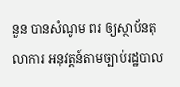នួន បានសំណូម ពរ ឲ្យស្ថាប័នតុលាការ អនុវត្តន៍តាមច្បាប់រដ្ឋបាល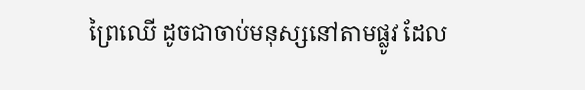ព្រៃឈើ ដូចជាចាប់មនុស្សនៅតាមផ្លូវ ដែល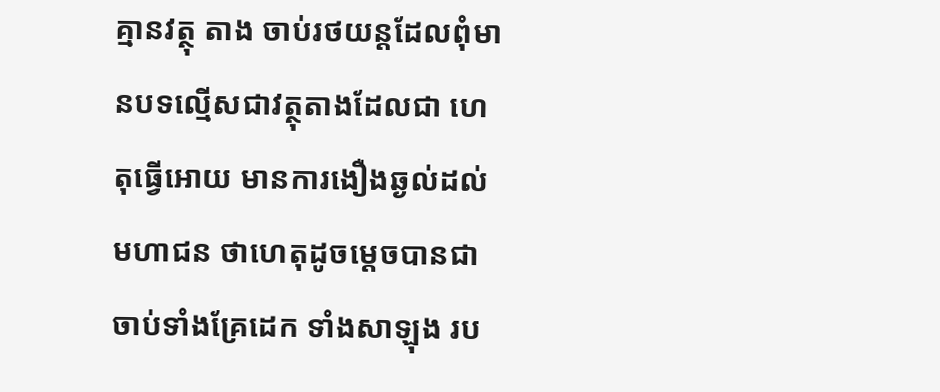គ្មានវត្ថុ តាង ចាប់រថយន្តដែលពុំមានបទល្មើសជាវត្ថុតាងដែលជា ហេតុធ្វើអោយ មានការងឿងឆ្ងល់ដល់មហាជន ថាហេតុដូចម្តេចបានជាចាប់ទាំងគ្រែដេក ទាំងសាឡុង រប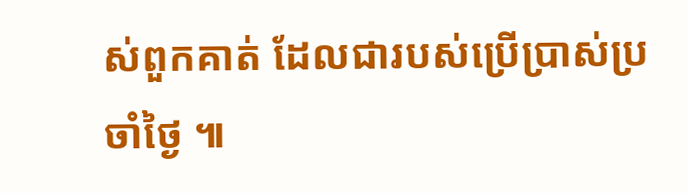ស់ពួកគាត់ ដែលជារបស់ប្រើប្រាស់ប្រចាំថ្ងៃ ៕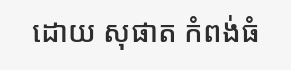ដោយ សុផាត កំពង់ធំ